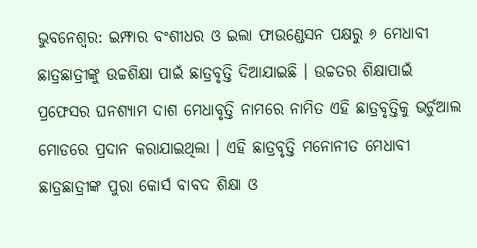ଭୁବନେଶ୍ୱର: ଇମ୍ଫାର ବଂଶୀଧର ଓ ଇଲା ଫାଉଣ୍ଡେସନ ପକ୍ଷରୁ ୬ ମେଧାବୀ ଛାତ୍ରଛାତ୍ରୀଙ୍କୁ ଉଚ୍ଚଶିକ୍ଷା ପାଇଁ ଛାତ୍ରବୃତ୍ତି ଦିଆଯାଇଛି । ଉଚ୍ଚତର ଶିକ୍ଷାପାଇଁ ପ୍ରଫେସର ଘନଶ୍ୟାମ ଦାଶ ମେଧାବୃତ୍ତି ନାମରେ ନାମିତ ଏହି ଛାତ୍ରବୃତ୍ତିକୁ ଭର୍ଚୁଆଲ ମୋଡରେ ପ୍ରଦାନ କରାଯାଇଥିଲା । ଏହି ଛାତ୍ରବୃତ୍ତି ମନୋନୀତ ମେଧାବୀ ଛାତ୍ରଛାତ୍ରୀଙ୍କ ପୁରା କୋର୍ସ ବାବଦ ଶିକ୍ଷା ଓ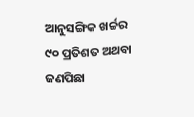ଆନୁସଙ୍ଗିକ ଖର୍ଚ୍ଚର ୯୦ ପ୍ରତିଶତ ଅଥବା ଜଣପିଛା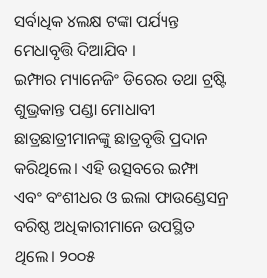ସର୍ବାଧିକ ୪ଲକ୍ଷ ଟଙ୍କା ପର୍ଯ୍ୟନ୍ତ ମେଧାବୃତ୍ତି ଦିଆଯିବ ।
ଇମ୍ଫାର ମ୍ୟାନେଜିଂ ଡିରେର ତଥା ଟ୍ରଷ୍ଟି ଶୁଭ୍ରକାନ୍ତ ପଣ୍ଡା ମୋଧାବୀ ଛାତ୍ରଛାତ୍ରୀମାନଙ୍କୁ ଛାତ୍ରବୃତ୍ତି ପ୍ରଦାନ କରିଥିଲେ। ଏହି ଉତ୍ସବରେ ଇମ୍ଫା ଏବଂ ବଂଶୀଧର ଓ ଇଲା ଫାଉଣ୍ଡେସନ୍ର ବରିଷ୍ଠ ଅଧିକାରୀମାନେ ଉପସ୍ଥିତ ଥିଲେ। ୨୦୦୫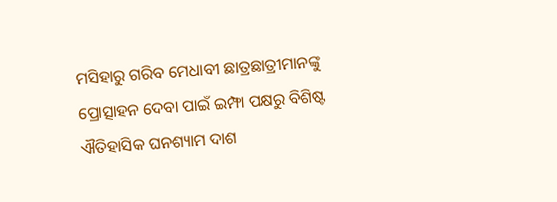ମସିହାରୁ ଗରିବ ମେଧାବୀ ଛାତ୍ରଛାତ୍ରୀମାନଙ୍କୁ ପ୍ରୋତ୍ସାହନ ଦେବା ପାଇଁ ଇମ୍ଫା ପକ୍ଷରୁ ବିଶିଷ୍ଟ ଐତିହାସିକ ଘନଶ୍ୟାମ ଦାଶ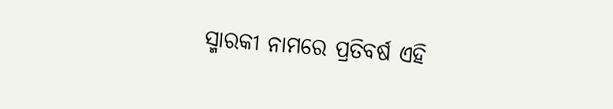ସ୍ମାରକୀ ନାମରେ ପ୍ରତିବର୍ଷ ଏହି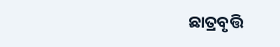ଛାତ୍ରବୃତ୍ତି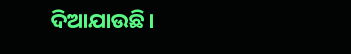ଦିଆଯାଉଛି।